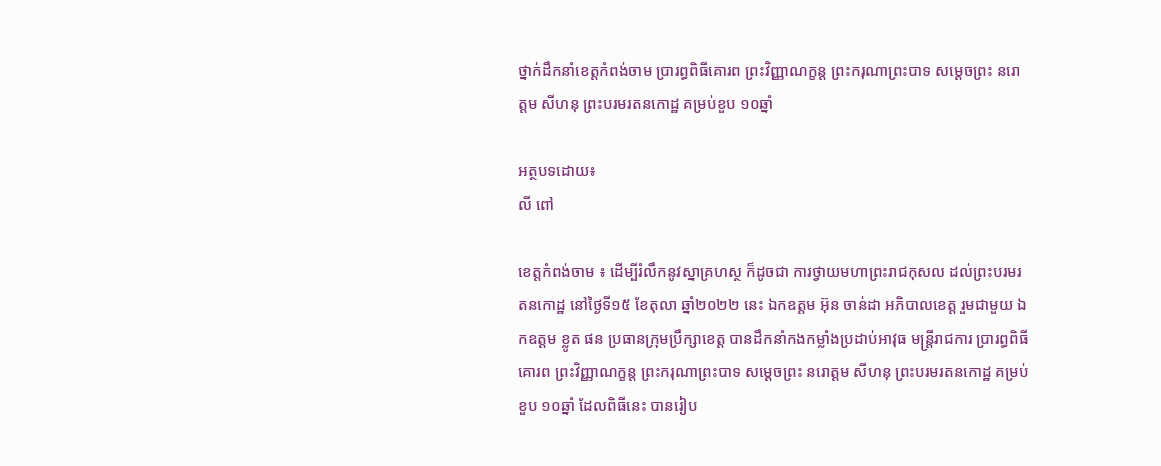ថ្នាក់ដឹកនាំខេត្តកំពង់ចាម ប្រារព្ធពិធីគោរព ព្រះវិញ្ញាណក្ខន្ត ព្រះករុណាព្រះបាទ សម្ដេចព្រះ នរោត្ដម សីហនុ ព្រះបរមរតនកោដ្ឋ គម្រប់ខួប ១០ឆ្នាំ

អត្ថបទដោយ៖
លី ពៅ

ខេត្តកំពង់ចាម ៖ ដើម្បីរំលឹកនូវស្នាគ្រហស្ថ ក៏ដូចជា ការថ្វាយមហាព្រះរាជកុសល ដល់ព្រះបរមរតនកោដ្ឋ នៅថ្ងៃទី១៥ ខែតុលា ឆ្នាំ២០២២ នេះ ឯកឧត្ដម អ៊ុន ចាន់ដា អភិបាលខេត្ត រួមជាមួយ ឯកឧត្ដម ខ្លូត ផន ប្រធានក្រុមប្រឹក្សាខេត្ត បានដឹកនាំកងកម្លាំងប្រដាប់អាវុធ មន្ត្រីរាជការ ប្រារព្ធពិធីគោរព ព្រះវិញ្ញាណក្ខន្ត ព្រះករុណាព្រះបាទ សម្ដេចព្រះ នរោត្ដម សីហនុ ព្រះបរមរតនកោដ្ឋ គម្រប់ខួប ១០ឆ្នាំ ដែលពិធីនេះ បានរៀប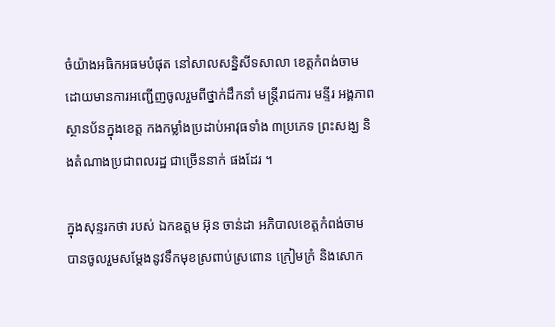ចំយ៉ាងអធិកអធមបំផុត នៅសាលសន្និសីទសាលា ខេត្តកំពង់ចាម ដោយមានការអញ្ជើញចូលរួមពីថ្នាក់ដឹកនាំ មន្ត្រីរាជការ មន្ទីរ អង្គភាព ស្ថានប័នក្នុងខេត្ត កងកម្លាំងប្រដាប់អាវុធទាំង ៣ប្រភេទ ព្រះសង្ឃ និងតំណាងប្រជាពលរដ្ឋ ជាច្រើននាក់ ផងដែរ ។

ក្នុងសុន្ទរកថា របស់ ឯកឧត្ដម អ៊ុន ចាន់ដា អភិបាលខេត្តកំពង់ចាម បានចូលរួមសម្ដែងនូវទឹកមុខស្រពាប់ស្រពោន ក្រៀមក្រំ និងសោក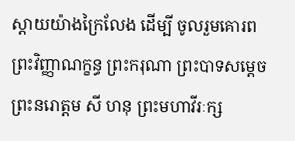ស្ដាយយ៉ាងក្រៃលែង ដើម្បី ចូលរួមគោរព ព្រះវិញ្ញាណក្ខន្ធ ព្រះករុណា ព្រះបាទសម្ដេច ព្រះនរោត្តម សី ហនុ ព្រះមហាវីរៈក្ស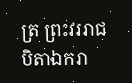ត្រ ព្រះវររាជបិតាឯករា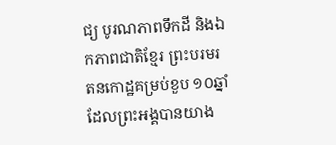ជ្យ បូរណភាពទឹកដី និងឯកភាពជាតិខ្មែរ ព្រះបរមរតនកោដ្ឋគម្រប់ខួប ១០ឆ្នាំ ដែលព្រះអង្គបានយាង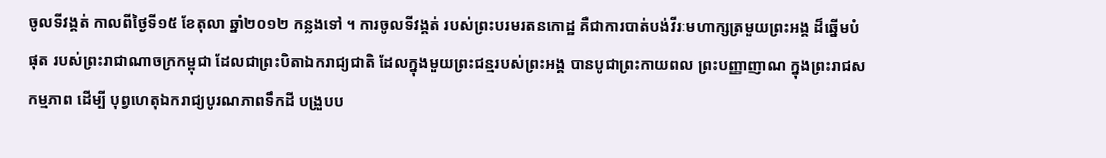ចូលទីវង្គត់ កាលពីថ្ងៃទី១៥ ខែតុលា ឆ្នាំ២០១២ កន្លងទៅ ។ ការចូលទីវង្គត់ របស់ព្រះបរមរតនកោដ្ឋ គឺជាការបាត់បង់វីរៈមហាក្សត្រមួយព្រះអង្គ ដ៏ឆ្នើមបំផុត របស់ព្រះរាជាណាចក្រកម្ពុជា ដែលជាព្រះបិតាឯករាជ្យជាតិ ដែលក្នុងមួយព្រះជន្មរបស់ព្រះអង្គ បានបូជាព្រះកាយពល ព្រះបញ្ញាញាណ ក្នុងព្រះរាជសកម្មភាព ដើម្បី បុព្វហេតុឯករាជ្យបូរណភាពទឹកដី បង្រួបប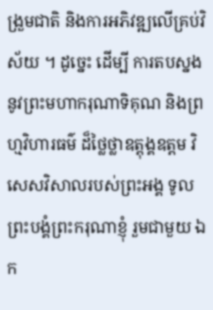ង្រួមជាតិ និងការអភិវឌ្ឍលើគ្រប់វិស័យ ។ ដូច្នេះ ដើម្បី ការតបស្នងនូវព្រះមហាករុណាទិគុណ និងព្រហ្មវិហារធម៌ ដ៏ថ្លៃថ្លាឧត្តុង្គឧត្តម វិសេសវិសាលរបស់ព្រះអង្គ ទូលព្រះបង្គំព្រះករុណាខ្ញុំ រួមជាមួយ ឯក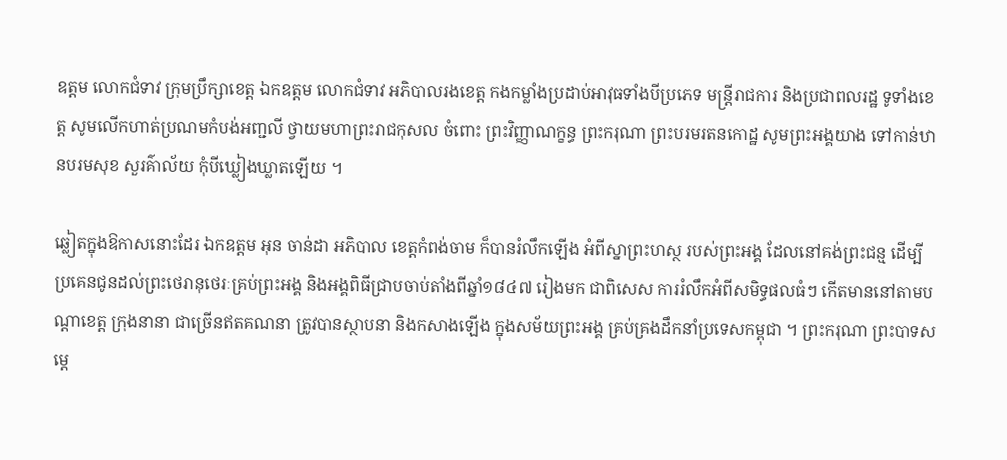ឧត្តម លោកជំទាវ ក្រុមប្រឹក្សាខេត្ត ឯកឧត្តម លោកជំទាវ អភិបាលរងខេត្ត កងកម្លាំងប្រដាប់អាវុធទាំងបីប្រភេទ មន្ត្រីរាជការ និងប្រជាពលរដ្ឋ ទូទាំងខេត្ត សូមលើកហាត់ប្រណមកំបង់អញ្ជលី ថ្វាយមហាព្រះរាជកុសល ចំពោះ ព្រះវិញ្ញាណក្ខន្ធ ព្រះករុណា ព្រះបរមរតនកោដ្ឋ សូមព្រះអង្គយាង ទៅកាន់ឋានបរមសុខ សួរគ៌ាល័យ កុំបីឃ្លៀងឃ្លាតឡើយ ។

ឆ្លៀតក្នុងឱកាសនោះដែរ ឯកឧត្ដម អុន ចាន់ដា អភិបាល ខេត្តកំពង់ចាម ក៏បានរំលឹកឡើង អំពីស្នាព្រះហស្ថ របស់ព្រះអង្គ ដែលនៅគង់ព្រះជន្ម ដើម្បី ប្រគេនជូនដល់ព្រះថេរានុថេរៈគ្រប់ព្រះអង្គ និងអង្គពិធីជ្រាបចាប់តាំងពីឆ្នាំ១៨៤៧ រៀងមក ជាពិសេស ការរំលឹកអំពីសមិទ្ធផលធំៗ កើតមាននៅតាមបណ្ដាខេត្ត ក្រុងនានា ជាច្រើនឥតគណនា ត្រូវបានស្ថាបនា និងកសាងឡើង ក្នុងសម័យព្រះអង្គ គ្រប់គ្រងដឹកនាំប្រទេសកម្ពុជា ។ ព្រះករុណា ព្រះបាទសម្ដេ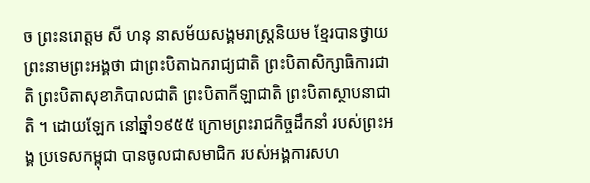ច ព្រះនរោត្តម សី ហនុ នាសម័យសង្គមរាស្ត្រនិយម ខ្មែរបានថ្វាយព្រះនាមព្រះអង្គថា ជាព្រះបិតាឯករាជ្យជាតិ ព្រះបិតាសិក្សាធិការជាតិ ព្រះបិតាសុខាភិបាលជាតិ ព្រះបិតាកីឡាជាតិ ព្រះបិតាស្ថាបនាជាតិ ។ ដោយឡែក នៅឆ្នាំ១៩៥៥ ក្រោមព្រះរាជកិច្ចដឹកនាំ របស់ព្រះអង្គ ប្រទេសកម្ពុជា បានចូលជាសមាជិក របស់អង្គការសហ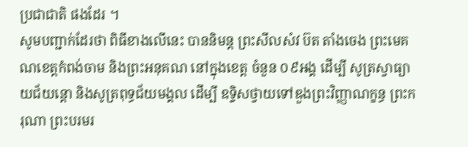ប្រជាជាតិ ផងដែរ ។
សូមបញ្ជាក់ដែរថា ពិធីខាងលើនេះ បាននិមន្ត ព្រះសីលសំវ ប៊ត តាំងចេង ព្រះមេគណខេត្តកំពង់ចាម និងព្រះអនុគណ នៅក្នុងខេត្ត ចំនួន ០៩អង្គ ដើម្បី សូត្រស្វាធ្យាយជ័យន្តោ និងសូត្រពុទ្ធជ័យមង្គល ដើម្បី ឧទ្ទិសថ្វាយទៅឌួងព្រះវិញ្ញាណក្ខន្ធ ព្រះករុណា ព្រះបរមរ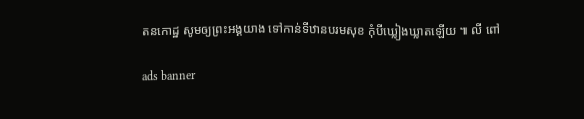តនកោដ្ឋ សូមឲ្យព្រះអង្គយាង ទៅកាន់ទីឋានបរមសុខ កុំបីឃ្លៀងឃ្លាតឡើយ ៕ លី ពៅ

ads banner